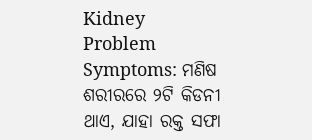Kidney Problem Symptoms: ମଣିଷ ଶରୀରରେ ୨ଟି କିଡନୀ ଥାଏ, ଯାହା ରକ୍ତ ସଫା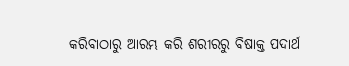କରିବାଠାରୁ ଆରମ୍ଭ କରି ଶରୀରରୁ ବିଷାକ୍ତ ପଦାର୍ଥ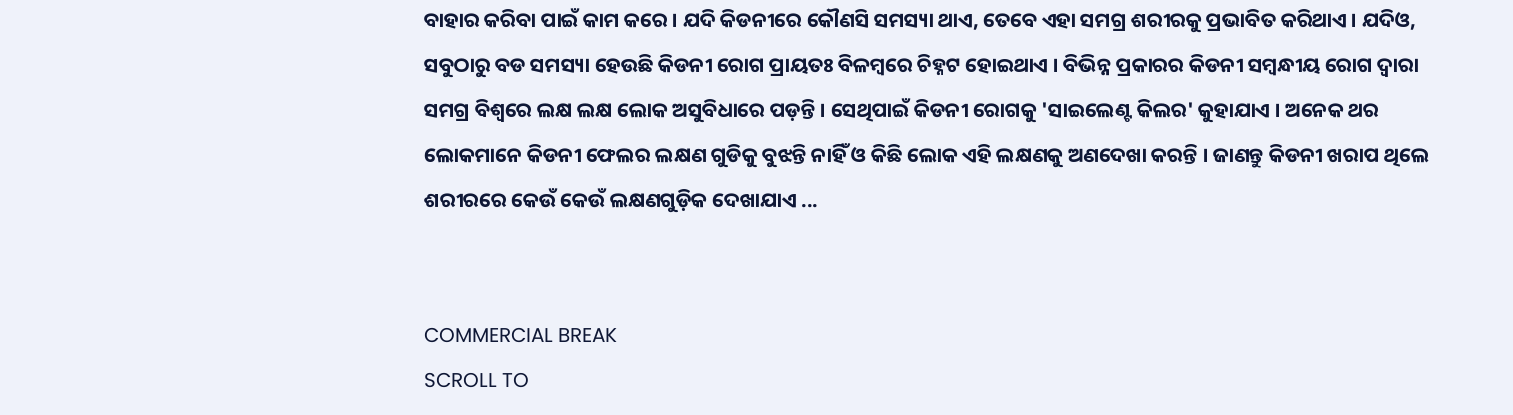ବାହାର କରିବା ପାଇଁ କାମ କରେ । ଯଦି କିଡନୀରେ କୌଣସି ସମସ୍ୟା ଥାଏ, ତେବେ ଏହା ସମଗ୍ର ଶରୀରକୁ ପ୍ରଭାବିତ କରିଥାଏ । ଯଦିଓ, ସବୁଠାରୁ ବଡ ସମସ୍ୟା ହେଉଛି କିଡନୀ ରୋଗ ପ୍ରାୟତଃ ବିଳମ୍ବରେ ଚିହ୍ନଟ ହୋଇଥାଏ । ବିଭିନ୍ନ ପ୍ରକାରର କିଡନୀ ସମ୍ବନ୍ଧୀୟ ରୋଗ ଦ୍ୱାରା ସମଗ୍ର ବିଶ୍ୱରେ ଲକ୍ଷ ଲକ୍ଷ ଲୋକ ଅସୁବିଧାରେ ପଡ଼ନ୍ତି । ସେଥିପାଇଁ କିଡନୀ ରୋଗକୁ 'ସାଇଲେଣ୍ଟ କିଲର' କୁହାଯାଏ । ଅନେକ ଥର ଲୋକମାନେ କିଡନୀ ଫେଲର ଲକ୍ଷଣ ଗୁଡିକୁ ବୁଝନ୍ତି ନାହିଁ ଓ କିଛି ଲୋକ ଏହି ଲକ୍ଷଣକୁ ଅଣଦେଖା କରନ୍ତି । ଜାଣନ୍ତୁ କିଡନୀ ଖରାପ ଥିଲେ ଶରୀରରେ କେଉଁ କେଉଁ ଲକ୍ଷଣଗୁଡ଼ିକ ଦେଖାଯାଏ ...


COMMERCIAL BREAK
SCROLL TO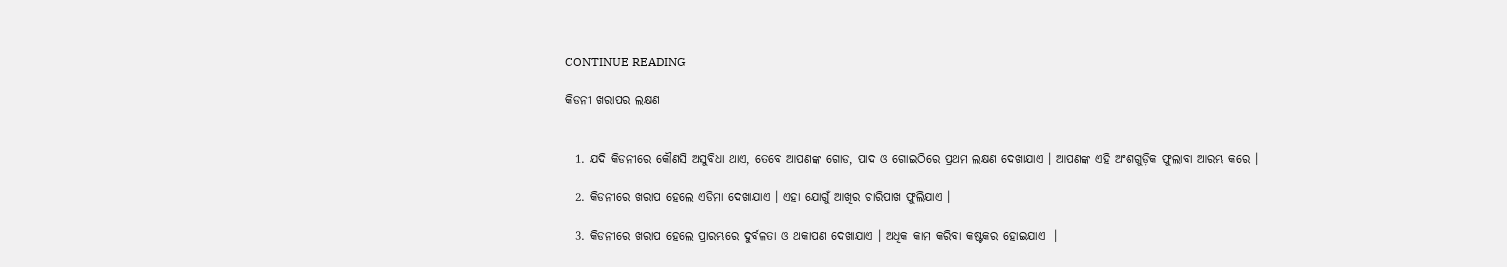CONTINUE READING

କିଡନୀ ଖରାପର ଲକ୍ଷଣ


  1. ଯଦି କିଡନୀରେ କୌଣସି ଅସୁବିଧା ଥାଏ, ତେବେ ଆପଣଙ୍କ ଗୋଡ, ପାଦ ଓ ଗୋଇଠିରେ ପ୍ରଥମ ଲକ୍ଷଣ ଦେଖାଯାଏ । ଆପଣଙ୍କ ଏହି ଅଂଶଗୁଡ଼ିକ ଫୁଲାବା ଆରମ୍ଭ କରେ ।

  2. କିଡନୀରେ ଖରାପ ହେଲେ ଏଡିମା ଦେଖାଯାଏ । ଏହା ଯୋଗୁଁ ଆଖିର ଚାରିପାଖ ଫୁଲିଯାଏ ।

  3. କିଡନୀରେ ଖରାପ ହେଲେ ପ୍ରାରମ୍ଭରେ ଦୁର୍ବଳତା ଓ ଥକାପଣ ଦେଖାଯାଏ । ଅଧିକ କାମ କରିବା କଷ୍ଟକର ହୋଇଯାଏ  ।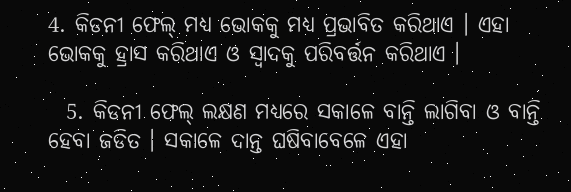4. କିଡନୀ ଫେଲ୍ ମଧ୍ୟ ଭୋକକୁ ମଧ୍ୟ ପ୍ରଭାବିତ କରିଥାଏ । ଏହା ଭୋକକୁ ହ୍ରାସ କରିଥାଏ ଓ ସ୍ୱାଦକୁ ପରିବର୍ତ୍ତନ କରିଥାଏ ।

  5. କିଡନୀ ଫେଲ୍ ଲକ୍ଷଣ ମଧ୍ୟରେ ସକାଳେ ବାନ୍ତି ଲାଗିବା ଓ ବାନ୍ତି ହେବା ଜଡିତ । ସକାଳେ ଦାନ୍ତ ଘଷିବାବେଳେ ଏହା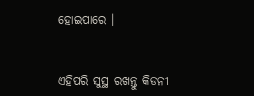ହୋଇପାରେ ।


ଏହିପରି ସୁସ୍ଥ ରଖନ୍ତୁ କିଡନୀ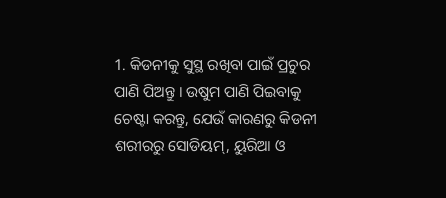1. କିଡନୀକୁ ସୁସ୍ଥ ରଖିବା ପାଇଁ ପ୍ରଚୁର ପାଣି ପିଅନ୍ତୁ । ଉଷୁମ ପାଣି ପିଇବାକୁ ଚେଷ୍ଟା କରନ୍ତୁ, ଯେଉଁ କାରଣରୁ କିଡନୀ ଶରୀରରୁ ସୋଡିୟମ୍, ୟୁରିଆ ଓ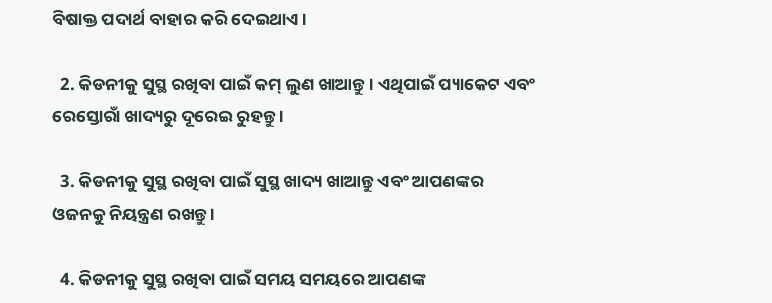ବିଷାକ୍ତ ପଦାର୍ଥ ବାହାର କରି ଦେଇଥାଏ ।

  2. କିଡନୀକୁ ସୁସ୍ଥ ରଖିବା ପାଇଁ କମ୍ ଲୁଣ ଖାଆନ୍ତୁ । ଏଥିପାଇଁ ପ୍ୟାକେଟ ଏବଂ ରେସ୍ତୋରାଁ ଖାଦ୍ୟରୁ ଦୂରେଇ ରୁହନ୍ତୁ ।

  3. କିଡନୀକୁ ସୁସ୍ଥ ରଖିବା ପାଇଁ ସୁସ୍ଥ ଖାଦ୍ୟ ଖାଆନ୍ତୁ ଏବଂ ଆପଣଙ୍କର ଓଜନକୁ ନିୟନ୍ତ୍ରଣ ରଖନ୍ତୁ ।

  4. କିଡନୀକୁ ସୁସ୍ଥ ରଖିବା ପାଇଁ ସମୟ ସମୟରେ ଆପଣଙ୍କ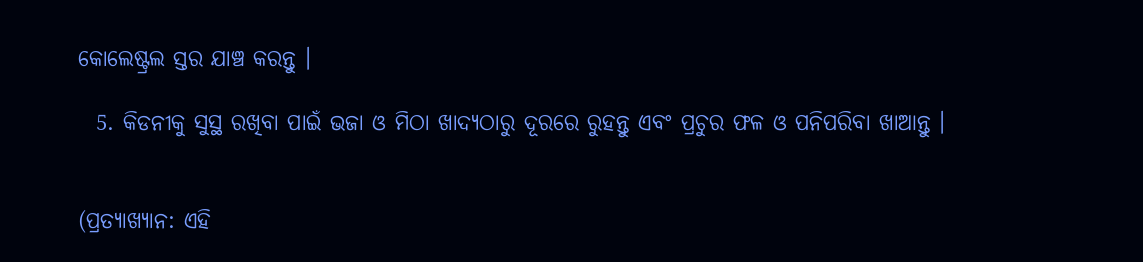କୋଲେଷ୍ଟ୍ରଲ ସ୍ତର ଯାଞ୍ଚ କରନ୍ତୁ ।

  5. କିଡନୀକୁ ସୁସ୍ଥ ରଖିବା ପାଇଁ ଭଜା ଓ ମିଠା ଖାଦ୍ୟଠାରୁ ଦୂରରେ ରୁହନ୍ତୁ ଏବଂ ପ୍ରଚୁର ଫଳ ଓ ପନିପରିବା ଖାଆନ୍ତୁ ।


(ପ୍ରତ୍ୟାଖ୍ୟାନ: ଏହି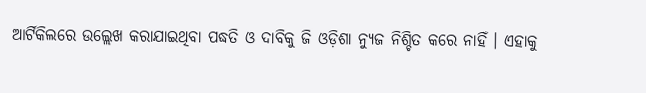ଆର୍ଟିକିଲରେ ଉଲ୍ଲେଖ କରାଯାଇଥିବା ପଦ୍ଧତି ଓ ଦାବିକୁ ଜି ଓଡ଼ିଶା ନ୍ୟୁଜ ନିଶ୍ଚିତ କରେ ନାହିଁ । ଏହାକୁ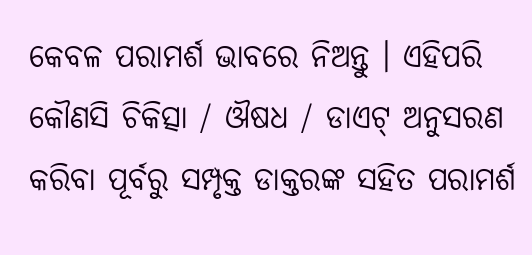କେବଳ ପରାମର୍ଶ ଭାବରେ ନିଅନ୍ତୁ । ଏହିପରି କୌଣସି ଚିକିତ୍ସା / ଔଷଧ / ଡାଏଟ୍ ଅନୁସରଣ କରିବା ପୂର୍ବରୁ ସମ୍ପୃକ୍ତ ଡାକ୍ତରଙ୍କ ସହିତ ପରାମର୍ଶ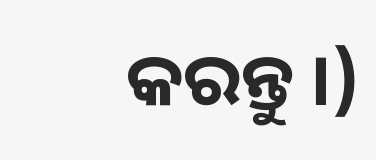କରନ୍ତୁ ।)